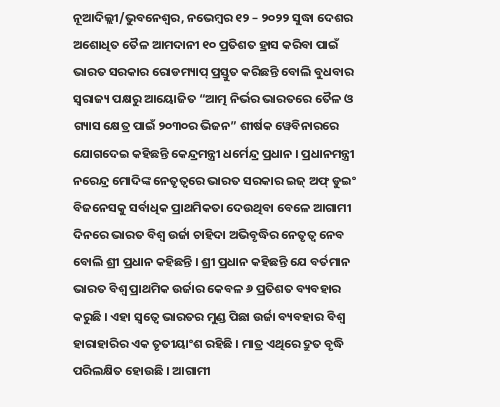ନୂଆଦିଲ୍ଲୀ/ଭୁବନେଶ୍ୱର, ନଭେମ୍ବର ୧୨ – ୨୦୨୨ ସୁଦ୍ଧା ଦେଶର ଅଶୋଧିତ ତୈଳ ଆମଦାନୀ ୧୦ ପ୍ରତିଶତ ହ୍ରାସ କରିବା ପାଇଁ ଭାରତ ସରକାର ରୋଡମ୍ୟାପ୍ ପ୍ରସ୍ତୁତ କରିଛନ୍ତି ବୋଲି ବୁଧବାର ସ୍ୱରାଜ୍ୟ ପକ୍ଷରୁ ଆୟୋଜିତ “ଆତ୍ମ ନିର୍ଭର ଭାରତରେ ତୈଳ ଓ ଗ୍ୟାସ କ୍ଷେତ୍ର ପାଇଁ ୨୦୩୦ର ଭିଜନ” ଶୀର୍ଷକ ୱେବିନାରରେ ଯୋଗଦେଇ କହିଛନ୍ତି କେନ୍ଦ୍ରମନ୍ତ୍ରୀ ଧର୍ମେନ୍ଦ୍ର ପ୍ରଧାନ । ପ୍ରଧାନମନ୍ତ୍ରୀ ନରେନ୍ଦ୍ର ମୋଦିଙ୍କ ନେତୃତ୍ୱରେ ଭାରତ ସରକାର ଇଜ୍ ଅଫ୍ ଡୁଇଂ ବିଜନେସକୁ ସର୍ବାଧିକ ପ୍ରାଥମିକତା ଦେଉଥିବା ବେଳେ ଆଗାମୀ ଦିନରେ ଭାରତ ବିଶ୍ୱ ଉର୍ଜା ଚାହିଦା ଅଭିବୃଦ୍ଧିର ନେତୃତ୍ୱ ନେବ ବୋଲି ଶ୍ରୀ ପ୍ରଧାନ କହିଛନ୍ତି । ଶ୍ରୀ ପ୍ରଧାନ କହିଛନ୍ତି ଯେ ବର୍ତମାନ ଭାରତ ବିଶ୍ୱ ପ୍ରାଥମିକ ଉର୍ଜାର କେବଳ ୬ ପ୍ରତିଶତ ବ୍ୟବହାର କରୁଛି । ଏହା ସ୍ୱତ୍ୱେ ଭାରତର ମୁଣ୍ଡ ପିଛା ଉର୍ଜା ବ୍ୟବହାର ବିଶ୍ୱ ହାରାହାରିର ଏକ ତୃତୀୟାଂଶ ରହିଛି । ମାତ୍ର ଏଥିରେ ଦ୍ରୁତ ବୃଦ୍ଧି ପରିଲକ୍ଷିତ ହୋଉଛି । ଆଗାମୀ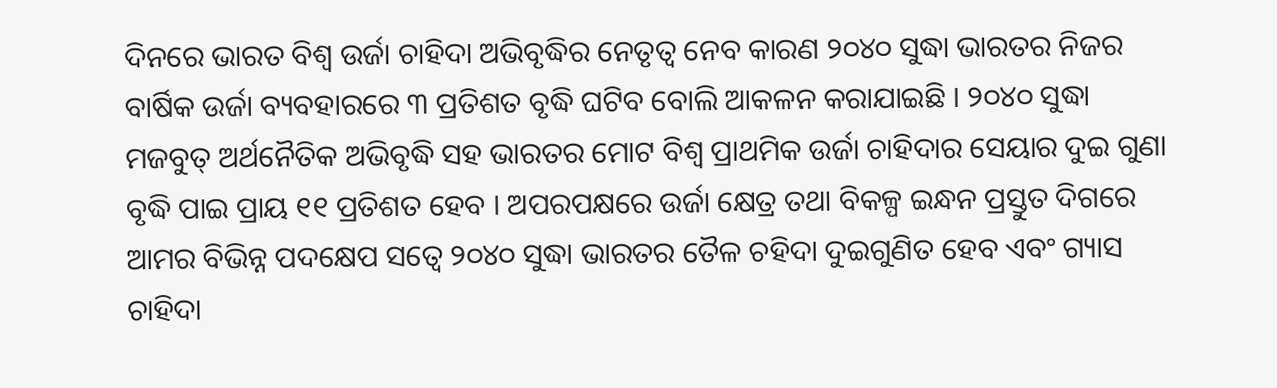ଦିନରେ ଭାରତ ବିଶ୍ୱ ଉର୍ଜା ଚାହିଦା ଅଭିବୃଦ୍ଧିର ନେତୃତ୍ୱ ନେବ କାରଣ ୨୦୪୦ ସୁଦ୍ଧା ଭାରତର ନିଜର ବାର୍ଷିକ ଉର୍ଜା ବ୍ୟବହାରରେ ୩ ପ୍ରତିଶତ ବୃଦ୍ଧି ଘଟିବ ବୋଲି ଆକଳନ କରାଯାଇଛି । ୨୦୪୦ ସୁଦ୍ଧା ମଜବୁତ୍ ଅର୍ଥନୈତିକ ଅଭିବୃଦ୍ଧି ସହ ଭାରତର ମୋଟ ବିଶ୍ୱ ପ୍ରାଥମିକ ଉର୍ଜା ଚାହିଦାର ସେୟାର ଦୁଇ ଗୁଣା ବୃଦ୍ଧି ପାଇ ପ୍ରାୟ ୧୧ ପ୍ରତିଶତ ହେବ । ଅପରପକ୍ଷରେ ଉର୍ଜା କ୍ଷେତ୍ର ତଥା ବିକଳ୍ପ ଇନ୍ଧନ ପ୍ରସ୍ତୁତ ଦିଗରେ ଆମର ବିଭିନ୍ନ ପଦକ୍ଷେପ ସତ୍ୱେ ୨୦୪୦ ସୁଦ୍ଧା ଭାରତର ତୈଳ ଚହିଦା ଦୁଇଗୁଣିତ ହେବ ଏବଂ ଗ୍ୟାସ ଚାହିଦା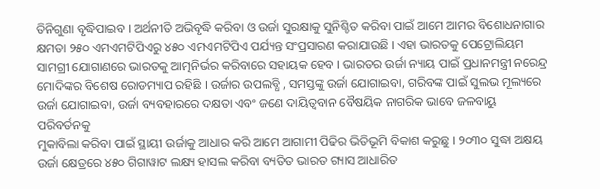ତିନିଗୁଣା ବୃଦ୍ଧିପାଇବ । ଅର୍ଥନୀତି ଅଭିବୃଦ୍ଧି କରିବା ଓ ଉର୍ଜା ସୁରକ୍ଷାକୁ ସୁନିଶ୍ଚିତ କରିବା ପାଇଁ ଆମେ ଆମର ବିଶୋଧନାଗାର କ୍ଷମତା ୨୫୦ ଏମଏମଟିପିଏରୁ ୪୫୦ ଏମଏମଟିପିଏ ପର୍ଯ୍ୟନ୍ତ ସଂପ୍ରସାରଣ କରାଯାଉଛି । ଏହା ଭାରତକୁ ପେଟ୍ରୋଲିୟମ ସାମଗ୍ରୀ ଯୋଗାଣରେ ଭାରତକୁ ଆତ୍ମନିର୍ଭର କରିବାରେ ସହାୟକ ହେବ । ଭାରତର ଉର୍ଜା ନ୍ୟାୟ ପାଇଁ ପ୍ରଧାନମନ୍ତ୍ରୀ ନରେନ୍ଦ୍ର ମୋଦିଙ୍କର ବିଶେଷ ରୋଡମ୍ୟାପ ରହିଛି । ଉର୍ଜାର ଉପଲବ୍ଧି , ସମସ୍ତଙ୍କୁ ଉର୍ଜା ଯୋଗାଇବା, ଗରିବଙ୍କ ପାଇଁ ସୁଲଭ ମୂଲ୍ୟରେ ଉର୍ଜା ଯୋଗାଇବା, ଉର୍ଜା ବ୍ୟବହାରରେ ଦକ୍ଷତା ଏବଂ ଜଣେ ଦାୟିତ୍ୱବାନ ବୈଷୟିକ ନାଗରିକ ଭାବେ ଜଳବାୟୁ ପରିବର୍ତନକୁ
ମୁକାବିଲା କରିବା ପାଇଁ ସ୍ଥାୟୀ ଉର୍ଜାକୁ ଆଧାର କରି ଆମେ ଆଗାମୀ ପିଢିର ଭିତିଭୂମି ବିକାଶ କରୁଛୁ । ୨୦୩୦ ସୁଦ୍ଧା ଅକ୍ଷୟ ଉର୍ଜା କ୍ଷେତ୍ରରେ ୪୫୦ ଗିଗାୱାଟ ଲକ୍ଷ୍ୟ ହାସଲ କରିବା ବ୍ୟତିତ ଭାରତ ଗ୍ୟାସ ଆଧାରିତ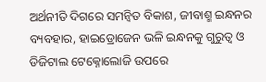ଅର୍ଥନୀତି ଦିଗରେ ସମନ୍ୱିତ ବିକାଶ, ଜୀବାଶ୍ମ ଇନ୍ଧନର ବ୍ୟବହାର, ହାଇଡ୍ରୋଜେନ ଭଳି ଇନ୍ଧନକୁ ଗୁରୁତ୍ୱ ଓ ଡିଜିଟାଲ ଟେକ୍ନୋଲୋଜି ଉପରେ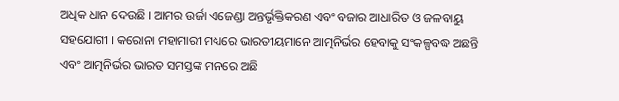ଅଧିକ ଧାନ ଦେଉଛି । ଆମର ଉର୍ଜା ଏଜେଣ୍ଡା ଅନ୍ତର୍ଭୃକ୍ତିକରଣ ଏବଂ ବଜାର ଆଧାରିତ ଓ ଜଳବାୟୁ ସହଯୋଗୀ । କରୋନା ମହାମାରୀ ମଧ୍ୟରେ ଭାରତୀୟମାନେ ଆତ୍ମନିର୍ଭର ହେବାକୁ ସଂକଳ୍ପବଦ୍ଧ ଅଛନ୍ତି ଏବଂ ଆତ୍ମନିର୍ଭର ଭାରତ ସମସ୍ତଙ୍କ ମନରେ ଅଛି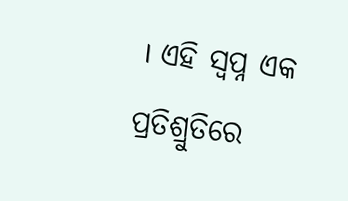। ଏହି ସ୍ୱପ୍ନ ଏକ ପ୍ରତିଶ୍ରୁତିରେ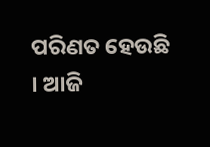ପରିଣତ ହେଉଛି । ଆଜି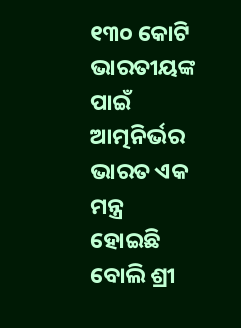୧୩୦ କୋଟି ଭାରତୀୟଙ୍କ ପାଇଁ ଆତ୍ମନିର୍ଭର ଭାରତ ଏକ ମନ୍ତ୍ର ହୋଇଛି ବୋଲି ଶ୍ରୀ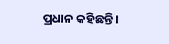ପ୍ରଧାନ କହିଛନ୍ତି ।